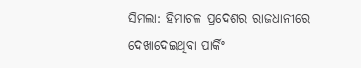ସିମଲା: ହିମାଚଳ ପ୍ରଦେଶର ରାଜଧାନୀରେ ଦେଖାଦେଇଥିବା ପାର୍କିଂ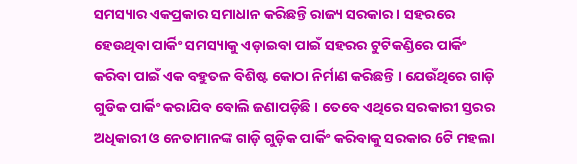ସମସ୍ୟାର ଏକପ୍ରକାର ସମାଧାନ କରିଛନ୍ତି ରାଜ୍ୟ ସରକାର । ସହରରେ ହେଉଥିବା ପାର୍କିଂ ସମସ୍ୟାକୁ ଏଡ଼ାଇବା ପାଇଁ ସହରର ଟୁଟିକଣ୍ଡିରେ ପାର୍କିଂ କରିବା ପାଇଁ ଏକ ବହୁତଳ ବିଶିଷ୍ଟ କୋଠା ନିର୍ମାଣ କରିଛନ୍ତି । ଯେଉଁଥିରେ ଗାଡ଼ି ଗୁଡିକ ପାର୍କିଂ କରାଯିବ ବୋଲି ଜଣାପଡ଼ିଛି । ତେବେ ଏଥିରେ ସରକାରୀ ସ୍ତରର ଅଧିକାରୀ ଓ ନେତାମାନଙ୍କ ଗାଡ଼ି ଗୁଡ଼ିକ ପାର୍କିଂ କରିବାକୁ ସରକାର 6ଟି ମହଲା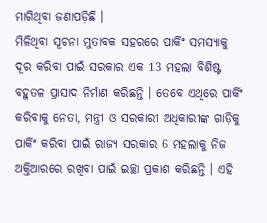ମାଗିଥିବା ଜଣାପଡ଼ିଛି ।
ମିଳିଥିବା ସୂଚନା ମୁତାବକ ସହରରେ ପାର୍କିଂ ସମସ୍ୟାକୁ ଦୂର କରିବା ପାଇଁ ସରକାର ଏକ 13 ମହଲା ବିଶିଷ୍ଟ ବହୁତଳ ପ୍ରାସାଦ ନିର୍ମାଣ କରିଛନ୍ତି । ତେବେ ଏଥିରେ ପାର୍କିଂ କରିବାକୁ ନେତା, ମନ୍ତ୍ରୀ ଓ ସରକାରୀ ଅଧିକାରୀଙ୍କ ଗାଡ଼ିକୁ ପାର୍କିଂ କରିବା ପାଇଁ ରାଜ୍ୟ ସରକାର 6 ମହଲାକୁ ନିଜ ଅକ୍ତିଆରରେ ରଖିବା ପାଇଁ ଇଚ୍ଛା ପ୍ରକାଶ କରିଛନ୍ତି । ଏହି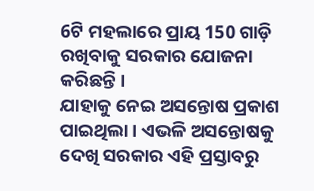6ଟି ମହଲାରେ ପ୍ରାୟ 150 ଗାଡ଼ି ରଖିବାକୁ ସରକାର ଯୋଜନା କରିଛନ୍ତି ।
ଯାହାକୁ ନେଇ ଅସନ୍ତୋଷ ପ୍ରକାଶ ପାଇଥିଲା । ଏଭଳି ଅସନ୍ତୋଷକୁ ଦେଖି ସରକାର ଏହି ପ୍ରସ୍ତାବରୁ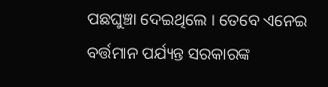ପଛଘୁଞ୍ଚା ଦେଇଥିଲେ । ତେବେ ଏନେଇ ବର୍ତ୍ତମାନ ପର୍ଯ୍ୟନ୍ତ ସରକାରଙ୍କ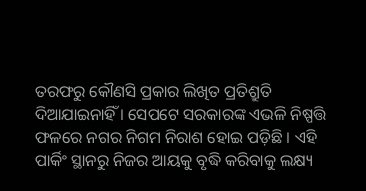ତରଫରୁ କୌଣସି ପ୍ରକାର ଲିଖିତ ପ୍ରତିଶ୍ରୁତି ଦିଆଯାଇନାହିଁ । ସେପଟେ ସରକାରଙ୍କ ଏଭଳି ନିଷ୍ପତ୍ତି ଫଳରେ ନଗର ନିଗମ ନିରାଶ ହୋଇ ପଡ଼ିଛି । ଏହି ପାର୍କିଂ ସ୍ଥାନରୁ ନିଜର ଆୟକୁ ବୃଦ୍ଧି କରିବାକୁ ଲକ୍ଷ୍ୟ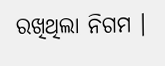ରଖିଥିଲା ନିଗମ ।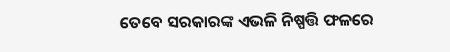ତେବେ ସରକାରଙ୍କ ଏଭଳି ନିଷ୍ପତ୍ତି ଫଳରେ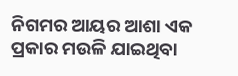ନିଗମର ଆୟର ଆଶା ଏକ ପ୍ରକାର ମଉଳି ଯାଇଥିବା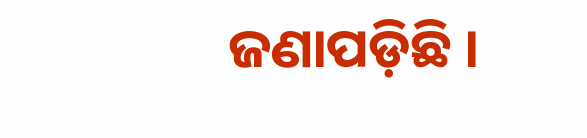ଜଣାପଡ଼ିଛି ।